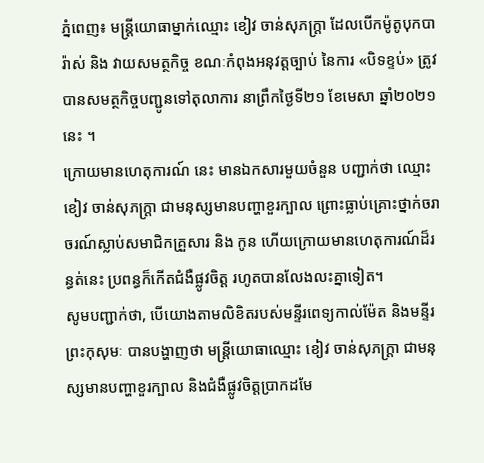ភ្នំពេញ៖ មន្ត្រីយោធាម្នាក់ឈ្មោះ ខៀវ ចាន់សុភក្ត្រា ដែលបើកម៉ូតូបុកបារ៉ាស់ និង វាយសមត្ថកិច្ច ខណៈកំពុងអនុវត្តច្បាប់ នៃការ «បិទខ្ទប់» ត្រូវបានសមត្ថកិច្ចបញ្ជូនទៅតុលាការ នាព្រឹកថ្ងៃទី២១ ខែមេសា ឆ្នាំ២០២១ នេះ ។
ក្រោយមានហេតុការណ៍ នេះ មានឯកសារមួយចំនួន បញ្ជាក់ថា ឈ្មោះ ខៀវ ចាន់សុភក្ត្រា ជាមនុស្សមានបញ្ហាខួរក្បាល ព្រោះធ្លាប់គ្រោះថ្នាក់ចរាចរណ៍ស្លាប់សមាជិកគ្រួសារ និង កូន ហើយក្រោយមានហេតុការណ៍ដ៏រន្ធត់នេះ ប្រពន្ធក៏កើតជំងឺផ្លូវចិត្ត រហូតបានលែងលះគ្នាទៀត។
សូមបញ្ជាក់ថា, បើយោងតាមលិខិតរបស់មន្ទីរពេទ្យកាល់ម៉ែត និងមន្ទីរព្រះកុសុមៈ បានបង្ហាញថា មន្ដ្រីយោធាឈ្មោះ ខៀវ ចាន់សុភក្រ្ដា ជាមនុស្សមានបញ្ហាខួរក្បាល និងជំងឺផ្លូវចិត្តប្រាកដមែ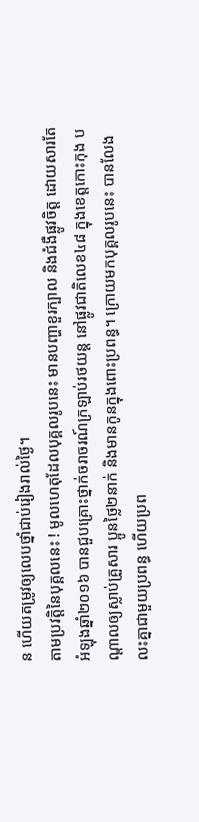ន ហើយតម្រូវឲ្យលេបថ្នាំជាប់រៀងរាល់ថ្ងៃ។
តាមប្រវត្តិនៃបុគ្គលនេះ ! មូលហេតុដែលបុគ្គលរូបនេះ មានបញ្ហាខួរក្បាល និងជំងឺផ្លូវចិត្ត ដោយសារតែអំឡុងឆ្នាំ២០១៦ បានជួបគ្រោះថ្នាក់ចរាចរណ៍ក្រឡាប់រថយន្ដ នៅផ្លូវជាតិលេខ៤៨ ក្នុងខេត្តកោះកុង បណ្ដាលឲ្យស្លាប់គ្រួសារ ប្អូនថ្លៃ២នាក់ និងមានកូនក្នុងពោះប្រពន្ធ។ ក្រោយមកបុគ្គលរូបនេះ បានលែងលះគ្នាជាមួយប្រពន្ធ ហើយប្រព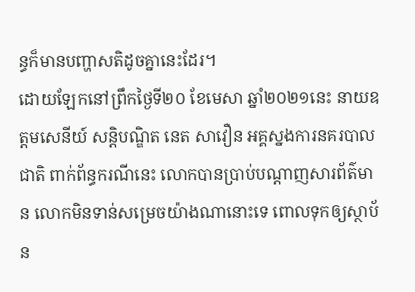ន្ធក៏មានបញ្ហាសតិដូចគ្នានេះដែរ។
ដោយឡែកនៅព្រឹកថ្ងៃទី២០ ខែមេសា ឆ្នាំ២០២១នេះ នាយឧត្តមសេនីយ៍ សន្ដិបណ្ឌិត នេត សាវឿន អគ្គស្នងការនគរបាលជាតិ ពាក់ព័ន្ធករណីនេះ លោកបានប្រាប់បណ្ដាញសារព័ត៌មាន លោកមិនទាន់សម្រេចយ៉ាងណានោះទេ ពោលទុកឲ្យស្ថាប័ន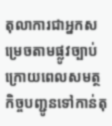តុលាការជាអ្នកសម្រេចតាមផ្លូវច្បាប់ ក្រោយពេលសមត្ថកិច្ចបញ្ជូនទៅកាន់តុ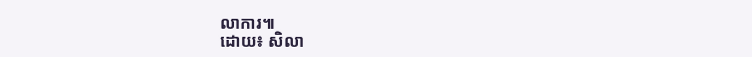លាការ៕
ដោយ៖ សិលា